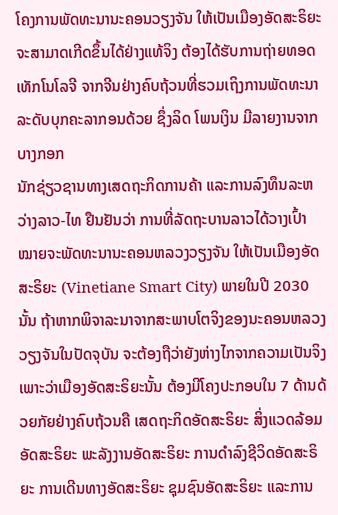ໂຄງການພັດທະນານະຄອນວຽງຈັນ ໃຫ້ເປັນເມືອງອັດສະຣິຍະ ຈະສາມາດເກີດຂຶ້ນໄດ້ຢ່າງແທ້ຈິງ ຕ້ອງໄດ້ຮັບການຖ່າຍທອດເທັກໂນໂລຈີ ຈາກຈີນຢ່າງຄົບຖ້ວນທີ່ຮວມເຖິງການພັດທະນາລະດັບບຸກຄະລາກອນດ້ວຍ ຊຶ່ງລິດ ໂພນເງິນ ມີລາຍງານຈາກບາງກອກ
ນັກຊ່ຽວຊານທາງເສດຖະກິດການຄ້າ ແລະການລົງທຶນລະຫວ່າງລາວ-ໄທ ຢືນຢັນວ່າ ການທີ່ລັດຖະບານລາວໄດ້ວາງເປົ້າໝາຍຈະພັດທະນານະຄອນຫລວງວຽງຈັນ ໃຫ້ເປັນເມືອງອັດສະຣິຍະ (Vinetiane Smart City) ພາຍໃນປີ 2030 ນັ້ນ ຖ້າຫາກພິຈາລະນາຈາກສະພາບໂຕຈິງຂອງນະຄອນຫລວງວຽງຈັນໃນປັດຈຸບັນ ຈະຕ້ອງຖືວ່າຍັງຫ່າງໄກຈາກຄວາມເປັນຈິງ ເພາະວ່າເມືອງອັດສະຣິຍະນັ້ນ ຕ້ອງມີໂຄງປະກອບໃນ 7 ດ້ານດ້ວຍກັຍຢ່າງຄົບຖ້ວນຄື ເສດຖະກິດອັດສະຣິຍະ ສິ່ງແວດລ້ອມອັດສະຣິຍະ ພະລັງງານອັດສະຣິຍະ ການດຳລົງຊີວິດອັດສະຣິຍະ ການເດີນທາງອັດສະຣິຍະ ຊຸມຊົນອັດສະຣິຍະ ແລະການ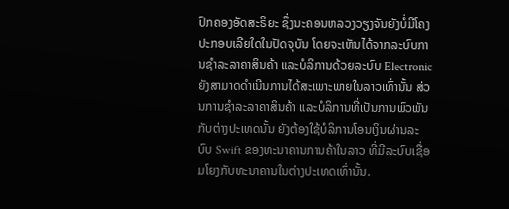ປົກຄອງອັດສະຣິຍະ ຊຶ່ງນະຄອນຫລວງວຽງຈັນຍັງບໍ່ມີໂຄງປະກອບເລີຍໃດໃນປັດຈຸບັນ ໂດຍຈະເຫັນໄດ້ຈາກລະບົບການຊຳລະລາຄາສິນຄ້າ ແລະບໍລິການດ້ວຍລະບົບ Electronic ຍັງສາມາດດຳເນີນການໄດ້ສະເພາະພາຍໃນລາວເທົ່ານັ້ນ ສ່ວນການຊຳລະລາຄາສິນຄ້າ ແລະບໍລິການທີ່ເປັນການພົວພັນກັບຕ່າງປະເທດນັ້ນ ຍັງຕ້ອງໃຊ້ບໍລິການໂອນເງິນຜ່ານລະບົບ Swift ຂອງທະນາຄານການຄ້າໃນລາວ ທີ່ມີລະບົບເຊື່ອມໂຍງກັບທະນາຄານໃນຕ່າງປະເທດເທົ່ານັ້ນ.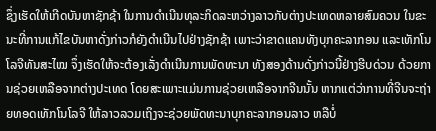ຊຶ່ງເຮັດໃຫ້ເກີດບັນຫາຊັກຊ້າ ໃນການດຳເນີນທຸລະກິດລະຫວ່າງລາວກັບຕ່າງປະເທດຫລາຍສົມຄວນ ໃນຂະນະທີ່ການແກ້ໄຂບັນຫາດັ່ງກ່າວກໍຍັງດຳເນີນໄປຢ່າງຊັກຊ້າ ເພາະວ່າຂາດແຄນທັງບຸກຄະລາກອນ ແລະເທັກໂນໂລຈີທັນສະໄໝ ຈຶ່ງເຮັດໃຫ້ຈະຕ້ອງເລັ່ງດຳເນີນການພັດທະນາ ທັງສອງດ້ານດັ່ງກ່າວນີ້ຢ່າງຮີບດ່ວນ ດ້ວຍການຊ່ວຍເຫລືອຈາກຕ່າງປະເທດ ໂດຍສະເພາະແມ່ນການຊ່ວຍເຫລືອຈາກຈີນນັ້ນ ຫາກແຕ່ວ່າການທີ່ຈີນຈະຖ່າຍທອດເທັກໂນໂລຈີ ໃຫ້ລາວລວມເຖິງຈະຊ່ວຍພັດທະນາບຸກຄະລາກອນລາວ ຫລືບໍ່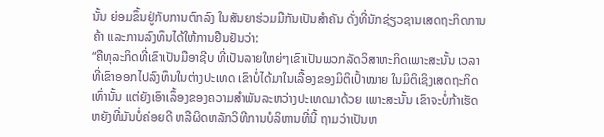ນັ້ນ ຍ່ອມຂຶ້ນຢູ່ກັບການຕົກລົງ ໃນສັນຍາຮ່ວມມືກັນເປັນສຳຄັນ ດັ່ງທີ່ນັກຊ່ຽວຊານເສດຖະກິດການຄ້າ ແລະການລົງທຶນໄດ້ໃຫ້ການຢືນຢັນວ່າ:
“ຄືທຸລະກິດທີ່ເຂົາເປັນມືອາຊີບ ທີ່ເປັນລາຍໃຫຍ່ໆເຂົາເປັນພວກລັດວິສາຫະກິດເພາະສະນັ້ນ ເວລາທີ່ເຂົາອອກໄປລົງທຶນໃນຕ່າງປະເທດ ເຂົາບໍ່ໄດ້ມາໃນເລື້ອງຂອງມິຕິເປົ້າໝາຍ ໃນມິຕິເຊິງເສດຖະກິດເທົ່ານັ້ນ ແຕ່ຍັງເອົາເລຶ້ອງຂອງຄວາມສຳພັນລະຫວ່າງປະເທດມາດ້ວຍ ເພາະສະນັ້ນ ເຂົາຈະບໍ່ກ້າເຮັດຫຍັງທີ່ມັນບໍ່ຄ່ອຍດີ ຫລືຜິດຫລັກວິທີການບໍລິຫານທີ່ນີ້ ຖາມວ່າເປັນຫ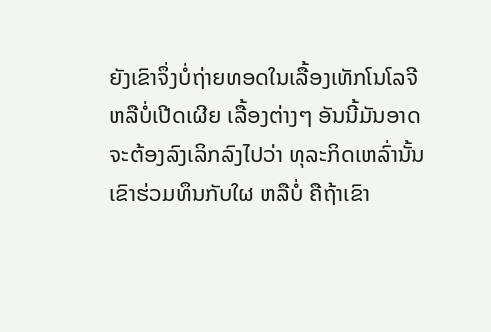ຍັງເຂົາຈຶ່ງບໍ່ຖ່າຍທອດໃນເລື້ອງເທັກໂນໂລຈີ ຫລືບໍ່ເປີດເຜີຍ ເລື້ອງຕ່າງໆ ອັນນີ້ມັນອາດຈະຕ້ອງລົງເລິກລົງໄປວ່າ ທຸລະກິດເຫລົ່ານັ້ນເຂົາຮ່ວມທຶນກັບໃຜ ຫລືບໍ່ ຄືຖ້າເຂົາ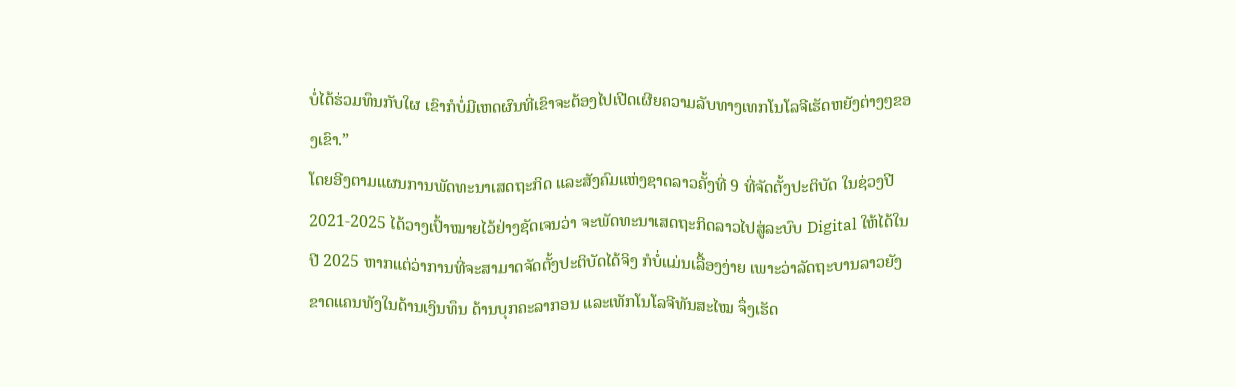ບໍ່ໄດ້ຮ່ວມທຶນກັບໃຜ ເຂົາກໍບໍ່ມີເຫດຜົນທີ່ເຂົາຈະຕ້ອງໄປເປີດເຜີຍຄວາມລັບທາງເທກໂນໂລຈີເຮັດຫຍັງຕ່າງໆຂອງເຂົາ.”
ໂດຍອີງຕາມແຜນການພັດທະນາເສດຖະກິດ ແລະສັງຄົມແຫ່ງຊາດລາວຄັ້ງທີ່ 9 ທີ່ຈັດຕັ້ງປະຕິບັດ ໃນຊ່ວງປີ 2021-2025 ໄດ້ວາງເປົ້າໝາຍໄວ້ຢ່າງຊັດເຈນວ່າ ຈະພັດທະນາເສດຖະກິດລາວໄປສູ່ລະບົບ Digital ໃຫ້ໄດ້ໃນປີ 2025 ຫາກແຕ່ວ່າການທີ່ຈະສາມາດຈັດຕັ້ງປະຕິບັດໄດ້ຈິງ ກໍບໍ່ແມ່ນເລື້ອງງ່າຍ ເພາະວ່າລັດຖະບານລາວຍັງຂາດແຄນທັງໃນດ້ານເງິນທຶນ ດ້ານບຸກຄະລາກອນ ແລະເທັກໂນໂລຈີທັນສະໄໝ ຈຶ່ງເຮັດ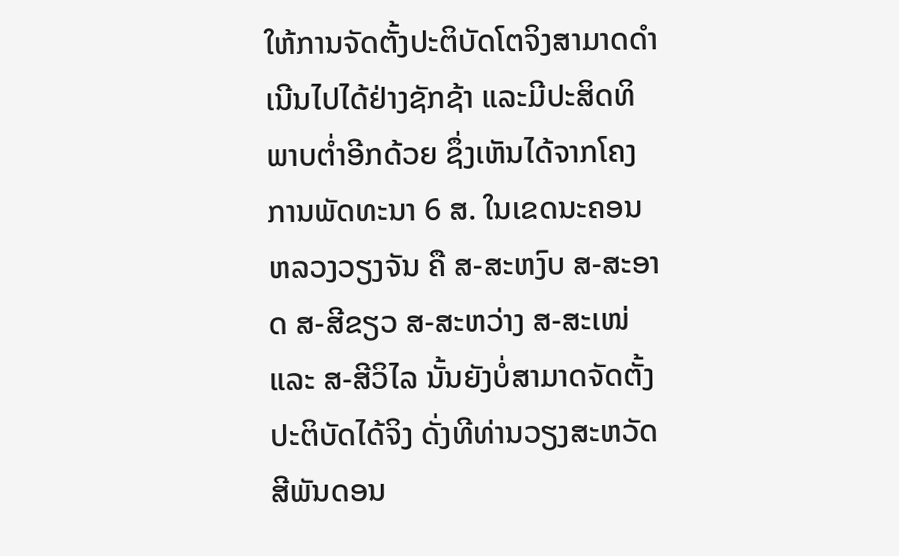ໃຫ້ການຈັດຕັ້ງປະຕິບັດໂຕຈິງສາມາດດຳເນີນໄປໄດ້ຢ່າງຊັກຊ້າ ແລະມີປະສິດທິພາບຕ່ຳອີກດ້ວຍ ຊຶ່ງເຫັນໄດ້ຈາກໂຄງການພັດທະນາ 6 ສ. ໃນເຂດນະຄອນຫລວງວຽງຈັນ ຄື ສ-ສະຫງົບ ສ-ສະອາດ ສ-ສີຂຽວ ສ-ສະຫວ່າງ ສ-ສະເໜ່ ແລະ ສ-ສີວິໄລ ນັ້ນຍັງບໍ່ສາມາດຈັດຕັ້ງປະຕິບັດໄດ້ຈິງ ດັ່ງທີທ່ານວຽງສະຫວັດ ສີພັນດອນ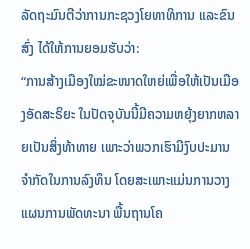ລັດຖະມົນຕີວ່າການກະຊວງໂຍທາທິການ ແລະຂົນສົ່ງ ໄດ້ໃຫ້ການຍອມຮັບວ່າ:
“ການສ້າງເມືອງໃໝ່ຂະໜາດໃຫຍ່ເພື່ອໃຫ້ເປັນເມືອງອັດສະຣິຍະ ໃນປັດຈຸບັນນີ້ມີຄວາມຫຍຸ້ງຍາກຫລາຍເປັນສິ່ງທ້າທາຍ ເພາະວ່າພວກເຮົາມີງົບປະມານຈຳກັດໃນການລົງທຶນ ໂດຍສະເພາະແມ່ນການວາງແຜນການພັດທະນາ ພື້ນຖານໂຄ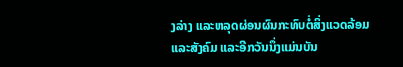ງລ່າງ ແລະຫລຸດຜ່ອນຜົນກະທົບຕໍ່ສິ່ງແວດລ້ອມ ແລະສັງຄົມ ແລະອີກວັນນຶ່ງແມ່ນບັນ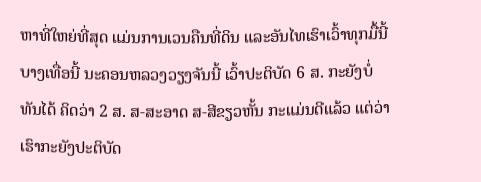ຫາທີ່ໃຫຍ່ທີ່ສຸດ ແມ່ນການເວນຄືນທີ່ດິນ ແລະອັນໄທເຮົາເວົ້າທຸກມື້ນີ້ ບາງເທື່ອນີ້ ນະຄອນຫລວງວຽງຈັນນີ້ ເວົ້າປະຕິບັດ 6 ສ. ກະຍັງບໍ່ທັນໄດ້ ຄິດວ່າ 2 ສ. ສ-ສະອາດ ສ-ສີຂຽວຫັ້ນ ກະແມ່ນດີແລ້ວ ແຕ່ວ່າເຮົາກະຍັງປະຕິບັດ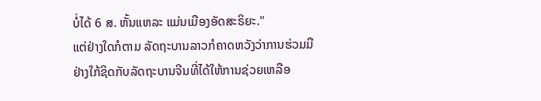ບໍ່ໄດ້ 6 ສ. ຫັ້ນແຫລະ ແມ່ນເມືອງອັດສະຣິຍະ."
ແຕ່ຢ່າງໃດກໍຕາມ ລັດຖະບານລາວກໍຄາດຫວັງວ່າການຮ່ວມມືຢ່າງໃກ້ຊິດກັບລັດຖະບານຈີນທີ່ໄດ້ໃຫ້ການຊ່ວຍເຫລືອ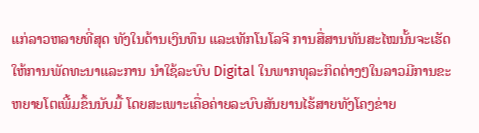ແກ່ລາວຫລາຍທີ່ສຸດ ທັງໃນດ້ານເງິນທຶນ ແລະເທັກໂນໂລຈີ ການສື່ສານທັນສະໄໝນັ້ນຈະເຮັດໃຫ້ການພັດທະນາແລະການ ນຳໃຊ້ລະບົບ Digital ໃນພາກທຸລະກິດຕ່າງໆໃນລາວມີການຂະຫຍາຍໂຕເພີ້ມຂຶ້ນນັບມື້ ໂດຍສະເພາະເຄື່ອຄ່າຍລະບົບສັນຍານໄຮ້ສາຍທັງໂຄງຂ່າຍ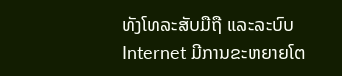ທັງໂທລະສັບມືຖື ແລະລະບົບ Internet ມີການຂະຫຍາຍໂຕ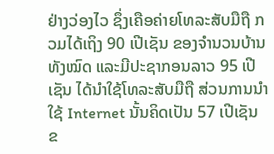ຢ່າງວ່ອງໄວ ຊຶ່ງເຄືອຄ່າຍໂທລະສັບມືຖື ກວມໄດ້ເຖິງ 90 ເປີເຊັນ ຂອງຈຳນວນບ້ານທັງໝົດ ແລະມີປະຊາກອນລາວ 95 ເປີເຊັນ ໄດ້ນຳໃຊ້ໂທລະສັບມືຖື ສ່ວນການນຳໃຊ້ Internet ນັ້ນຄິດເປັນ 57 ເປີເຊັນ ຂ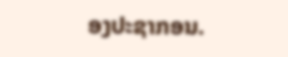ອງປະຊາກອນ.